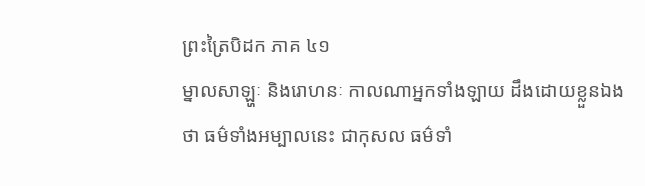ព្រះត្រៃបិដក ភាគ ៤១
ម្នាលសាឡ្ហៈ និងរោហនៈ កាលណាអ្នកទាំងឡាយ ដឹងដោយខ្លួនឯងថា ធម៌ទាំងអម្បាលនេះ ជាកុសល ធម៌ទាំ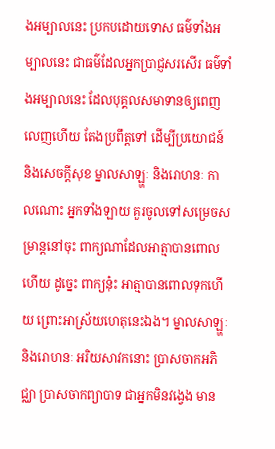ងអម្បាលនេះ ប្រកបដោយទោស ធម៌ទាំងអម្បាលនេះ ជាធម៌ដែលអ្នកប្រាជ្ញសរសើរ ធម៌ទាំងអម្បាលនេះ ដែលបុគ្គលសមាទានឲ្យពេញលេញហើយ តែងប្រពឹត្តទៅ ដើម្បីប្រយោជន៍ និងសេចក្ដីសុខ ម្នាលសាឡ្ហៈ និងរោហនៈ កាលណោះ អ្នកទាំងឡាយ គួរចូលទៅសម្រេចសម្រាន្តនៅចុះ ពាក្យណាដែលអាត្មាបានពោលហើយ ដូច្នេះ ពាក្យនុ៎ះ អាត្មាបានពោលទុកហើយ ព្រោះអាស្រ័យហេតុនេះឯង។ ម្នាលសាឡ្ហៈ និងរោហនៈ អរិយសាវកនោះ ប្រាសចាកអភិជ្ឈា ប្រាសចាកព្យាបាទ ជាអ្នកមិនវង្វេង មាន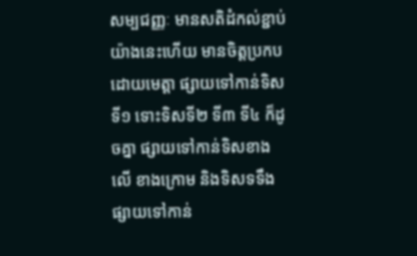សម្បជញ្ញៈ មានសតិដំកល់ខ្ជាប់យ៉ាងនេះហើយ មានចិត្តប្រកបដោយមេត្តា ផ្សាយទៅកាន់ទិសទី១ ទោះទិសទី២ ទី៣ ទី៤ ក៏ដូចគ្នា ផ្សាយទៅកាន់ទិសខាងលើ ខាងក្រោម និងទិសទទឹង ផ្សាយទៅកាន់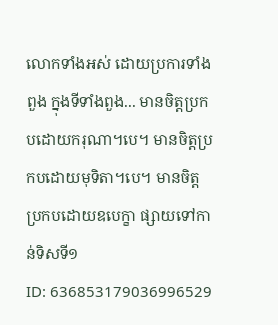លោកទាំងអស់ ដោយប្រការទាំងពួង ក្នុងទីទាំងពួង... មានចិត្តប្រកបដោយករុណា។បេ។ មានចិត្តប្រកបដោយមុទិតា។បេ។ មានចិត្តប្រកបដោយឧបេក្ខា ផ្សាយទៅកាន់ទិសទី១
ID: 636853179036996529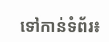ទៅកាន់ទំព័រ៖